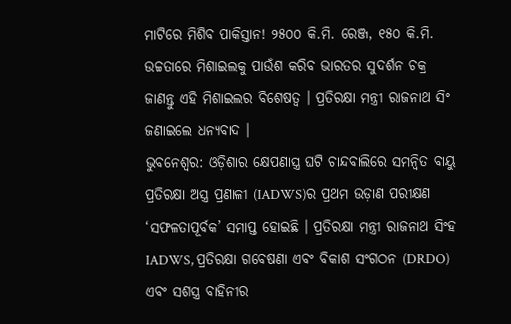ମାଟିରେ ମିଶିବ ପାକିସ୍ତାନ! ୨୫୦୦ କି.ମି. ରେଞ୍ଜ, ୧୫୦ କି.ମି. ଉଚ୍ଚତାରେ ମିଶାଇଲକୁ ପାଉଁଶ କରିବ ଭାରତର ସୁଦର୍ଶନ ଚକ୍ର
ଜାଣନ୍ତୁ ଏହି ମିଶାଇଲର ବିଶେଷତ୍ୱ । ପ୍ରତିରକ୍ଷା ମନ୍ତ୍ରୀ ରାଜନାଥ ସିଂ ଜଣାଇଲେ ଧନ୍ୟବାଦ ।
ଭୁବନେଶ୍ୱର: ଓଡ଼ିଶାର କ୍ଷେପଣାସ୍ତ୍ର ଘଟି ଚାନ୍ଦବାଲିରେ ସମନ୍ୱିତ ବାୟୁ ପ୍ରତିରକ୍ଷା ଅସ୍ତ୍ର ପ୍ରଣାଳୀ (IADWS)ର ପ୍ରଥମ ଉଡ଼ାଣ ପରୀକ୍ଷଣ ‘ସଫଳତାପୂର୍ବକ’ ସମାପ୍ତ ହୋଇଛି । ପ୍ରତିରକ୍ଷା ମନ୍ତ୍ରୀ ରାଜନାଥ ସିଂହ IADWS, ପ୍ରତିରକ୍ଷା ଗବେଷଣା ଏବଂ ବିକାଶ ସଂଗଠନ (DRDO) ଏବଂ ସଶସ୍ତ୍ର ବାହିନୀର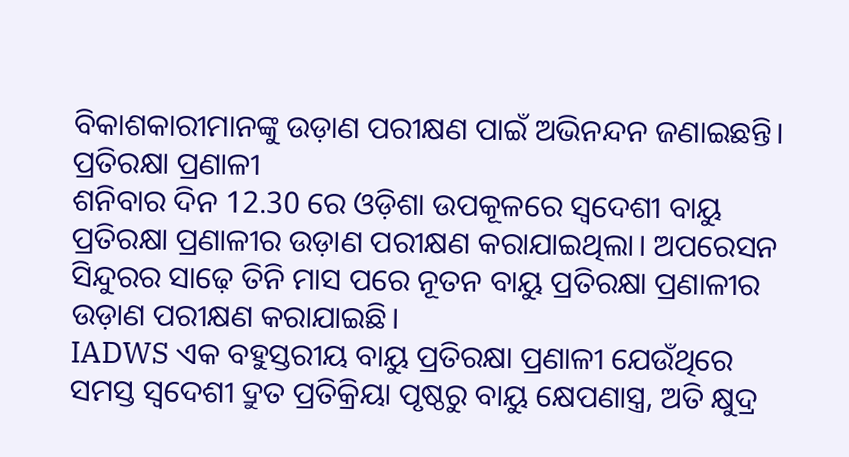ବିକାଶକାରୀମାନଙ୍କୁ ଉଡ଼ାଣ ପରୀକ୍ଷଣ ପାଇଁ ଅଭିନନ୍ଦନ ଜଣାଇଛନ୍ତି।
ପ୍ରତିରକ୍ଷା ପ୍ରଣାଳୀ
ଶନିବାର ଦିନ 12.30 ରେ ଓଡ଼ିଶା ଉପକୂଳରେ ସ୍ୱଦେଶୀ ବାୟୁ ପ୍ରତିରକ୍ଷା ପ୍ରଣାଳୀର ଉଡ଼ାଣ ପରୀକ୍ଷଣ କରାଯାଇଥିଲା। ଅପରେସନ ସିନ୍ଦୁରର ସାଢ଼େ ତିନି ମାସ ପରେ ନୂତନ ବାୟୁ ପ୍ରତିରକ୍ଷା ପ୍ରଣାଳୀର ଉଡ଼ାଣ ପରୀକ୍ଷଣ କରାଯାଇଛି।
IADWS ଏକ ବହୁସ୍ତରୀୟ ବାୟୁ ପ୍ରତିରକ୍ଷା ପ୍ରଣାଳୀ ଯେଉଁଥିରେ ସମସ୍ତ ସ୍ୱଦେଶୀ ଦ୍ରୁତ ପ୍ରତିକ୍ରିୟା ପୃଷ୍ଠରୁ ବାୟୁ କ୍ଷେପଣାସ୍ତ୍ର, ଅତି କ୍ଷୁଦ୍ର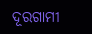ଦୂରଗାମୀ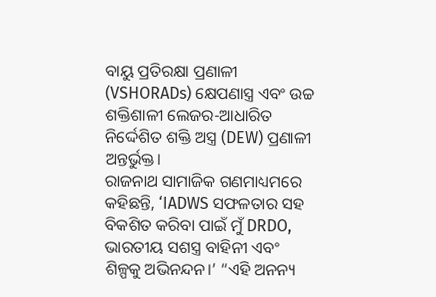ବାୟୁ ପ୍ରତିରକ୍ଷା ପ୍ରଣାଳୀ (VSHORADs) କ୍ଷେପଣାସ୍ତ୍ର ଏବଂ ଉଚ୍ଚ ଶକ୍ତିଶାଳୀ ଲେଜର-ଆଧାରିତ ନିର୍ଦ୍ଦେଶିତ ଶକ୍ତି ଅସ୍ତ୍ର (DEW) ପ୍ରଣାଳୀ ଅନ୍ତର୍ଭୁକ୍ତ।
ରାଜନାଥ ସାମାଜିକ ଗଣମାଧ୍ୟମରେ କହିଛନ୍ତି, ‘IADWS ସଫଳତାର ସହ ବିକଶିତ କରିବା ପାଇଁ ମୁଁ DRDO, ଭାରତୀୟ ସଶସ୍ତ୍ର ବାହିନୀ ଏବଂ ଶିଳ୍ପକୁ ଅଭିନନ୍ଦନ।’ “ଏହି ଅନନ୍ୟ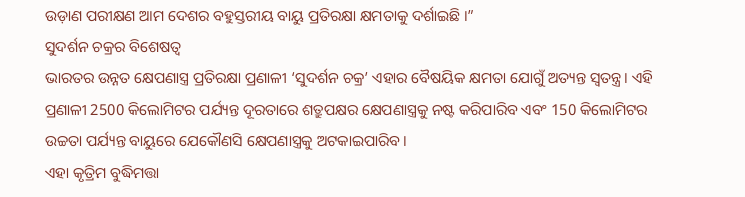ଉଡ଼ାଣ ପରୀକ୍ଷଣ ଆମ ଦେଶର ବହୁସ୍ତରୀୟ ବାୟୁ ପ୍ରତିରକ୍ଷା କ୍ଷମତାକୁ ଦର୍ଶାଇଛି ।”
ସୁଦର୍ଶନ ଚକ୍ରର ବିଶେଷତ୍ୱ
ଭାରତର ଉନ୍ନତ କ୍ଷେପଣାସ୍ତ୍ର ପ୍ରତିରକ୍ଷା ପ୍ରଣାଳୀ ‘ସୁଦର୍ଶନ ଚକ୍ର’ ଏହାର ବୈଷୟିକ କ୍ଷମତା ଯୋଗୁଁ ଅତ୍ୟନ୍ତ ସ୍ୱତନ୍ତ୍ର। ଏହି ପ୍ରଣାଳୀ 2500 କିଲୋମିଟର ପର୍ଯ୍ୟନ୍ତ ଦୂରତାରେ ଶତ୍ରୁପକ୍ଷର କ୍ଷେପଣାସ୍ତ୍ରକୁ ନଷ୍ଟ କରିପାରିବ ଏବଂ 150 କିଲୋମିଟର ଉଚ୍ଚତା ପର୍ଯ୍ୟନ୍ତ ବାୟୁରେ ଯେକୌଣସି କ୍ଷେପଣାସ୍ତ୍ରକୁ ଅଟକାଇପାରିବ।
ଏହା କୃତ୍ରିମ ବୁଦ୍ଧିମତ୍ତା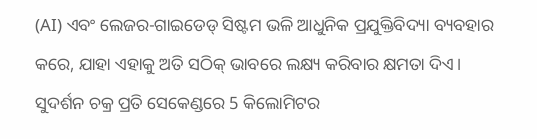(AI) ଏବଂ ଲେଜର-ଗାଇଡେଡ୍ ସିଷ୍ଟମ ଭଳି ଆଧୁନିକ ପ୍ରଯୁକ୍ତିବିଦ୍ୟା ବ୍ୟବହାର କରେ, ଯାହା ଏହାକୁ ଅତି ସଠିକ୍ ଭାବରେ ଲକ୍ଷ୍ୟ କରିବାର କ୍ଷମତା ଦିଏ।
ସୁଦର୍ଶନ ଚକ୍ର ପ୍ରତି ସେକେଣ୍ଡରେ 5 କିଲୋମିଟର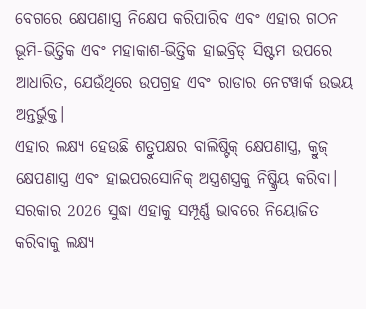ବେଗରେ କ୍ଷେପଣାସ୍ତ୍ର ନିକ୍ଷେପ କରିପାରିବ ଏବଂ ଏହାର ଗଠନ ଭୂମି-ଭିତ୍ତିକ ଏବଂ ମହାକାଶ-ଭିତ୍ତିକ ହାଇବ୍ରିଡ୍ ସିଷ୍ଟମ ଉପରେ ଆଧାରିତ, ଯେଉଁଥିରେ ଉପଗ୍ରହ ଏବଂ ରାଡାର ନେଟୱାର୍କ ଉଭୟ ଅନ୍ତର୍ଭୁକ୍ତ।
ଏହାର ଲକ୍ଷ୍ୟ ହେଉଛି ଶତ୍ରୁପକ୍ଷର ବାଲିଷ୍ଟିକ୍ କ୍ଷେପଣାସ୍ତ୍ର, କ୍ରୁଜ୍ କ୍ଷେପଣାସ୍ତ୍ର ଏବଂ ହାଇପରସୋନିକ୍ ଅସ୍ତ୍ରଶସ୍ତ୍ରକୁ ନିଷ୍କ୍ରିୟ କରିବା। ସରକାର 2026 ସୁଦ୍ଧା ଏହାକୁ ସମ୍ପୂର୍ଣ୍ଣ ଭାବରେ ନିୟୋଜିତ କରିବାକୁ ଲକ୍ଷ୍ୟ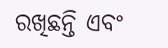ରଖିଛନ୍ତି ଏବଂ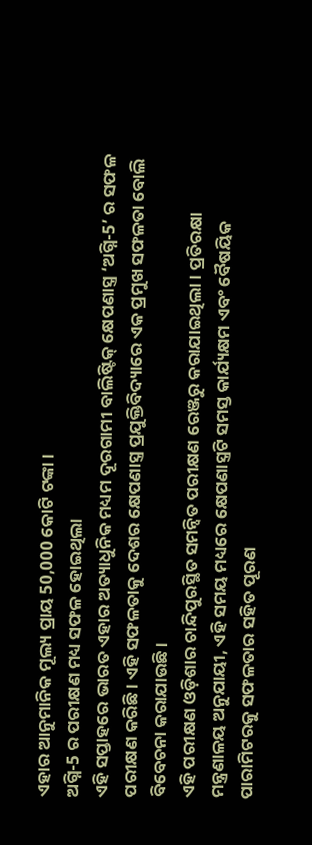ଏହାର ଆନୁମାନିକ ମୂଲ୍ୟ ପ୍ରାୟ 50,000 କୋଟି ଟଙ୍କା ।
ଅଗ୍ନି-5 ର ପରୀକ୍ଷଣ ମଧ୍ୟ ସଫଳ ହୋଇଥିଲା
ଏହି ସପ୍ତାହରେ ଭାରତ ଏହାର ଅତ୍ୟାଧୁନିକ ମଧ୍ୟମ ଦୂରଗାମୀ ବାଲିଷ୍ଟିକ୍ କ୍ଷେପଣାସ୍ତ୍ର ‘ଅଗ୍ନି-5’ ର ସଫଳ ପରୀକ୍ଷଣ କରିଛି। ଏହି ସଫଳତାକୁ ଦେଶର କ୍ଷେପଣାସ୍ତ୍ର ପ୍ରଯୁକ୍ତିବିଦ୍ୟାରେ ଏକ ପ୍ରମୁଖ ସଫଳତା ବୋଲି ବିବେଚନା କରାଯାଉଛି।
ଏହି ପରୀକ୍ଷଣ ଓଡ଼ିଶାର ଚାନ୍ଦିପୁରସ୍ଥିତ ସମନ୍ୱିତ ପରୀକ୍ଷଣ ରେଞ୍ଜରୁ କରାଯାଇଥିଲା। ପ୍ରତିରକ୍ଷା ମନ୍ତ୍ରଣାଳୟ ଅନୁଯାୟୀ, ଏହି ସମୟ ମଧ୍ୟରେ କ୍ଷେପଣାସ୍ତ୍ରଟି ସମସ୍ତ କାର୍ଯ୍ୟକ୍ଷମ ଏବଂ ବୈଷୟିକ ପାରାମିଟରକୁ ସଫଳତାର ସହିତ ପୂରଣ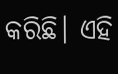କରିଛି। ଏହି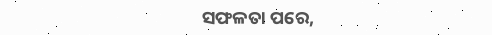ସଫଳତା ପରେ,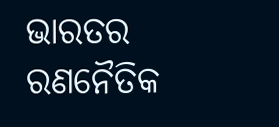ଭାରତର ରଣନୈତିକ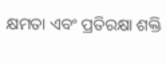କ୍ଷମତା ଏବଂ ପ୍ରତିରକ୍ଷା ଶକ୍ତି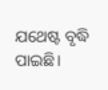ଯଥେଷ୍ଟ ବୃଦ୍ଧି ପାଇଛି।